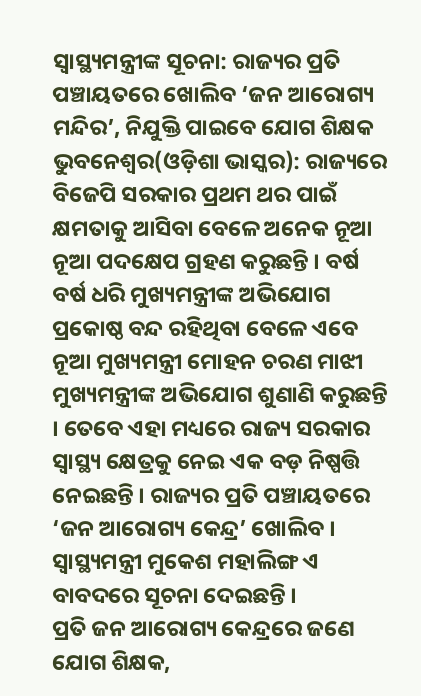ସ୍ୱାସ୍ଥ୍ୟମନ୍ତ୍ରୀଙ୍କ ସୂଚନା: ରାଜ୍ୟର ପ୍ରତି ପଞ୍ଚାୟତରେ ଖୋଲିବ ‘ଜନ ଆରୋଗ୍ୟ ମନ୍ଦିର’, ନିଯୁକ୍ତି ପାଇବେ ଯୋଗ ଶିକ୍ଷକ
ଭୁବନେଶ୍ୱର(ଓଡ଼ିଶା ଭାସ୍କର): ରାଜ୍ୟରେ ବିଜେପି ସରକାର ପ୍ରଥମ ଥର ପାଇଁ କ୍ଷମତାକୁ ଆସିବା ବେଳେ ଅନେକ ନୂଆ ନୂଆ ପଦକ୍ଷେପ ଗ୍ରହଣ କରୁଛନ୍ତି । ବର୍ଷ ବର୍ଷ ଧରି ମୁଖ୍ୟମନ୍ତ୍ରୀଙ୍କ ଅଭିଯୋଗ ପ୍ରକୋଷ୍ଠ ବନ୍ଦ ରହିଥିବା ବେଳେ ଏବେ ନୂଆ ମୁଖ୍ୟମନ୍ତ୍ରୀ ମୋହନ ଚରଣ ମାଝୀ ମୁଖ୍ୟମନ୍ତ୍ରୀଙ୍କ ଅଭିଯୋଗ ଶୁଣାଣି କରୁଛନ୍ତି । ତେବେ ଏହା ମଧ୍ୟରେ ରାଜ୍ୟ ସରକାର ସ୍ୱାସ୍ଥ୍ୟ କ୍ଷେତ୍ରକୁ ନେଇ ଏକ ବଡ଼ ନିଷ୍ପତ୍ତି ନେଇଛନ୍ତି । ରାଜ୍ୟର ପ୍ରତି ପଞ୍ଚାୟତରେ ‘ଜନ ଆରୋଗ୍ୟ କେନ୍ଦ୍ର’ ଖୋଲିବ । ସ୍ୱାସ୍ଥ୍ୟମନ୍ତ୍ରୀ ମୁକେଶ ମହାଲିଙ୍ଗ ଏ ବାବଦରେ ସୂଚନା ଦେଇଛନ୍ତି ।
ପ୍ରତି ଜନ ଆରୋଗ୍ୟ କେନ୍ଦ୍ରରେ ଜଣେ ଯୋଗ ଶିକ୍ଷକ,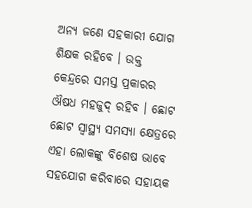ଅନ୍ୟ ଜଣେ ସହକାରୀ ଯୋଗ ଶିକ୍ଷକ ରହିବେ । ଉକ୍ତ କେନ୍ଦ୍ରରେ ସମସ୍ତ ପ୍ରକାରର ଔଷଧ ମହଜୁଦ୍ ରହିବ । ଛୋଟ ଛୋଟ ସ୍ୱାସ୍ଥ୍ୟ ସମସ୍ୟା କ୍ଷେତ୍ରରେ ଏହା ଲୋକଙ୍କୁ ବିଶେଷ ଭାବେ ସହଯୋଗ କରିବାରେ ସହାୟକ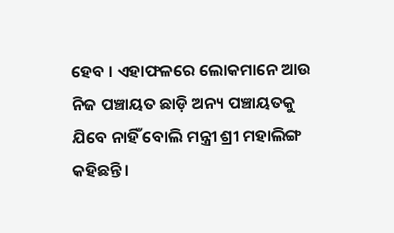ହେବ । ଏହାଫଳରେ ଲୋକମାନେ ଆଉ ନିଜ ପଞ୍ଚାୟତ ଛାଡ଼ି ଅନ୍ୟ ପଞ୍ଚାୟତକୁ ଯିବେ ନାହିଁ ବୋଲି ମନ୍ତ୍ରୀ ଶ୍ରୀ ମହାଲିଙ୍ଗ କହିଛନ୍ତି ।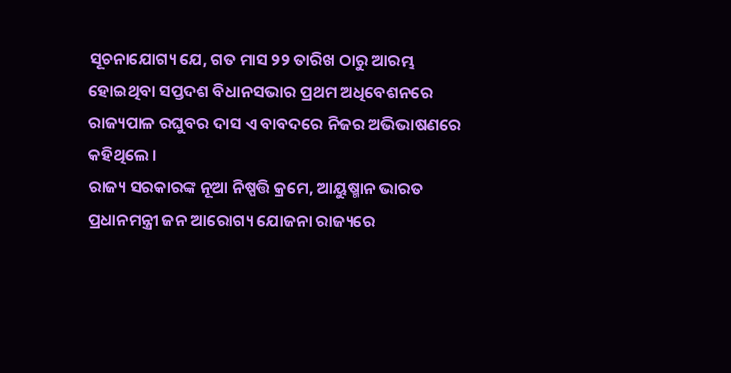ସୂଚନାଯୋଗ୍ୟ ଯେ, ଗତ ମାସ ୨୨ ତାରିଖ ଠାରୁ ଆରମ୍ଭ ହୋଇଥିବା ସପ୍ତଦଶ ବିଧାନସଭାର ପ୍ରଥମ ଅଧିବେଶନରେ ରାଜ୍ୟପାଳ ରଘୁବର ଦାସ ଏ ବାବଦରେ ନିଜର ଅଭିଭାଷଣରେ କହିଥିଲେ ।
ରାଜ୍ୟ ସରକାରଙ୍କ ନୂଆ ନିଷ୍ପତ୍ତି କ୍ରମେ, ଆୟୁଷ୍ମାନ ଭାରତ ପ୍ରଧାନମନ୍ତ୍ରୀ ଜନ ଆରୋଗ୍ୟ ଯୋଜନା ରାଜ୍ୟରେ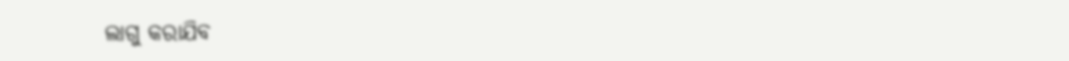ଲାଗୁ କରାଯିବ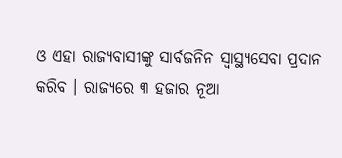ଓ ଏହା ରାଜ୍ୟବାସୀଙ୍କୁ ସାର୍ବଜନିନ ସ୍ୱାସ୍ଥ୍ୟସେବା ପ୍ରଦାନ କରିବ । ରାଜ୍ୟରେ ୩ ହଜାର ନୂଆ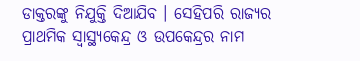ଡାକ୍ତରଙ୍କୁ ନିଯୁକ୍ତି ଦିଆଯିବ । ସେହିପରି ରାଜ୍ୟର ପ୍ରାଥମିକ ସ୍ୱାସ୍ଥ୍ୟକେନ୍ଦ୍ର ଓ ଉପକେନ୍ଦ୍ରର ନାମ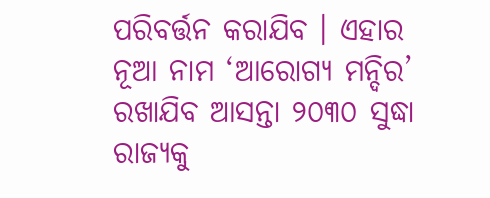ପରିବର୍ତ୍ତନ କରାଯିବ । ଏହାର ନୂଆ ନାମ ‘ଆରୋଗ୍ୟ ମନ୍ଦିର’ ରଖାଯିବ ଆସନ୍ତା ୨୦୩୦ ସୁଦ୍ଧା ରାଜ୍ୟକୁ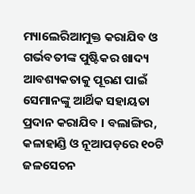ମ୍ୟାଲେରିଆମୁକ୍ତ କରାଯିବ ଓ ଗର୍ଭବତୀଙ୍କ ପୁଷ୍ଟିକର ଖାଦ୍ୟ ଆବଶ୍ୟକତାକୁ ପୂରଣ ପାଇଁ ସେମାନଙ୍କୁ ଆର୍ଥିକ ସହାୟତା ପ୍ରଦାନ କରାଯିବ । ବଲାଙ୍ଗିର, କଳାହାଣ୍ଡି ଓ ନୂଆପଡ଼ରେ ୧୦ଟି ଜଳସେଚନ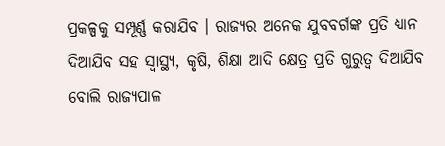ପ୍ରକଳ୍ପକୁ ସମ୍ପୂର୍ଣ୍ଣ କରାଯିବ । ରାଜ୍ୟର ଅନେକ ଯୁବବର୍ଗଙ୍କ ପ୍ରତି ଧ୍ୟାନ ଦିଆଯିବ ସହ ସ୍ୱାସ୍ଥ୍ୟ, କୃଷି, ଶିକ୍ଷା ଆଦି କ୍ଷେତ୍ର ପ୍ରତି ଗୁରୁତ୍ୱ ଦିଆଯିବ ବୋଲି ରାଜ୍ୟପାଳ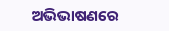ଅଭିଭାଷଣରେ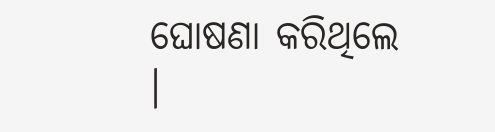ଘୋଷଣା କରିଥିଲେ ।